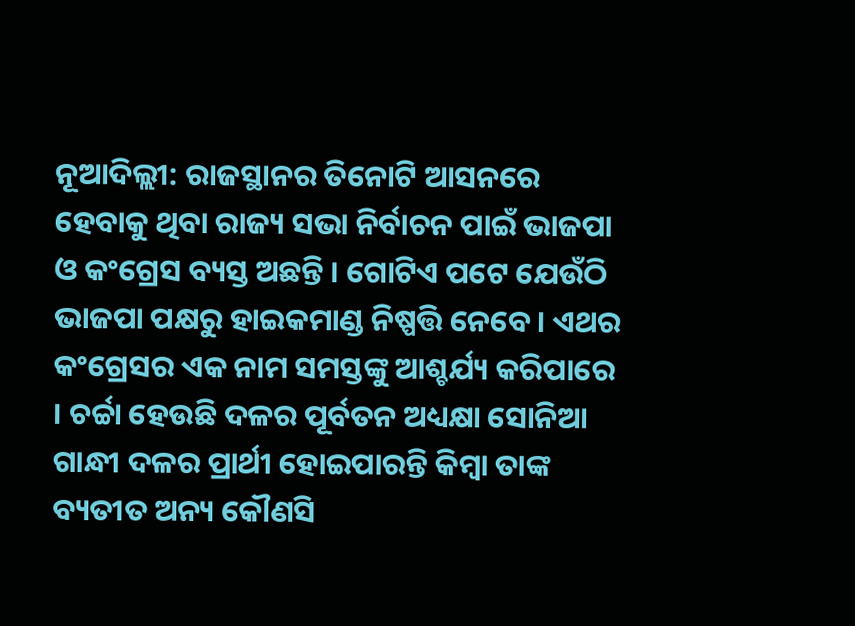ନୂଆଦିଲ୍ଲୀ: ରାଜସ୍ଥାନର ତିନୋଟି ଆସନରେ ହେବାକୁ ଥିବା ରାଜ୍ୟ ସଭା ନିର୍ବାଚନ ପାଇଁ ଭାଜପା ଓ କଂଗ୍ରେସ ବ୍ୟସ୍ତ ଅଛନ୍ତି । ଗୋଟିଏ ପଟେ ଯେଉଁଠି ଭାଜପା ପକ୍ଷରୁ ହାଇକମାଣ୍ଡ ନିଷ୍ପତ୍ତି ନେବେ । ଏଥର କଂଗ୍ରେସର ଏକ ନାମ ସମସ୍ତଙ୍କୁ ଆଶ୍ଚର୍ଯ୍ୟ କରିପାରେ । ଚର୍ଚ୍ଚା ହେଉଛି ଦଳର ପୂର୍ବତନ ଅଧ୍ୟକ୍ଷା ସୋନିଆ ଗାନ୍ଧୀ ଦଳର ପ୍ରାର୍ଥୀ ହୋଇପାରନ୍ତି କିମ୍ବା ତାଙ୍କ ବ୍ୟତୀତ ଅନ୍ୟ କୌଣସି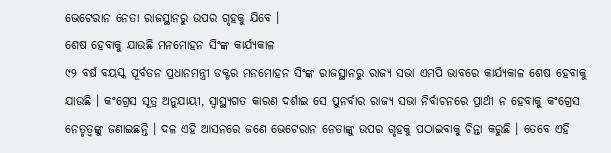ଭେଟେରାନ ନେତା ରାଜସ୍ଥାନରୁ ଉପର ଗୃହକୁ ଯିବେ ।
ଶେଷ ହେବାକୁ ଯାଉଛି ମନମୋହନ ସିଂଙ୍କ କାର୍ଯ୍ୟକାଳ
୯୨ ବର୍ଷ ବୟସ୍କ ପୂର୍ବତନ ପ୍ରଧାନମନ୍ତ୍ରୀ ଡକ୍ଟର ମନମୋହନ ସିଂଙ୍କ ରାଜସ୍ଥାନରୁ ରାଜ୍ୟ ସଭା ଏମପି ଭାବରେ କାର୍ଯ୍ୟକାଳ ଶେଷ ହେବାକୁ ଯାଉଛି । କଂଗ୍ରେସ ସୂତ୍ର ଅନୁଯାୟୀ, ସ୍ୱାସ୍ଥ୍ୟଗତ କାରଣ ଦର୍ଶାଇ ସେ ପୁନର୍ବାର ରାଜ୍ୟ ସଭା ନିର୍ବାଚନରେ ପ୍ରାର୍ଥୀ ନ ହେବାକୁ କଂଗ୍ରେସ ନେତୃତ୍ୱଙ୍କୁ ଜଣାଇଛନ୍ତି । ଦଳ ଏହି ଆସନରେ ଜଣେ ଭେଟେରାନ ନେତାଙ୍କୁ ଉପର ଗୃହକୁ ପଠାଇବାକୁ ଚିନ୍ତା କରୁଛି । ତେବେ ଏହି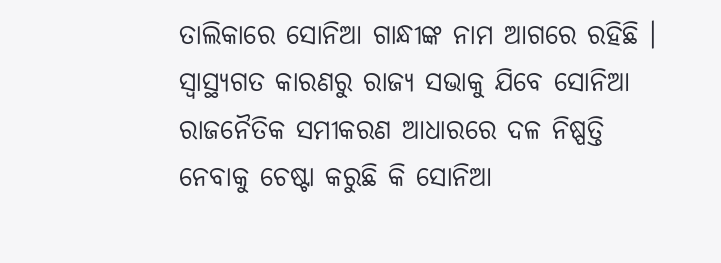ତାଲିକାରେ ସୋନିଆ ଗାନ୍ଧୀଙ୍କ ନାମ ଆଗରେ ରହିଛି ।
ସ୍ୱାସ୍ଥ୍ୟଗତ କାରଣରୁ ରାଜ୍ୟ ସଭାକୁ ଯିବେ ସୋନିଆ
ରାଜନୈତିକ ସମୀକରଣ ଆଧାରରେ ଦଳ ନିଷ୍ପତ୍ତି ନେବାକୁ ଚେଷ୍ଟା କରୁଛି କି ସୋନିଆ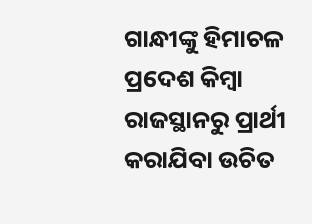ଗାନ୍ଧୀଙ୍କୁ ହିମାଚଳ ପ୍ରଦେଶ କିମ୍ବା ରାଜସ୍ଥାନରୁ ପ୍ରାର୍ଥୀ କରାଯିବା ଉଚିତ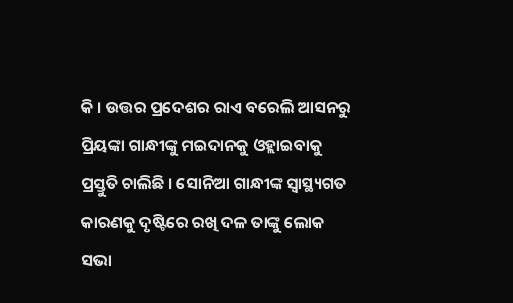କି । ଉତ୍ତର ପ୍ରଦେଶର ରାଏ ବରେଲି ଆସନରୁ ପ୍ରିୟଙ୍କା ଗାନ୍ଧୀଙ୍କୁ ମଇଦାନକୁ ଓହ୍ଲାଇବାକୁ ପ୍ରସ୍ତୁତି ଚାଲିଛି । ସୋନିଆ ଗାନ୍ଧୀଙ୍କ ସ୍ୱାସ୍ଥ୍ୟଗତ କାରଣକୁ ଦୃଷ୍ଟିରେ ରଖି ଦଳ ତାଙ୍କୁ ଲୋକ ସଭା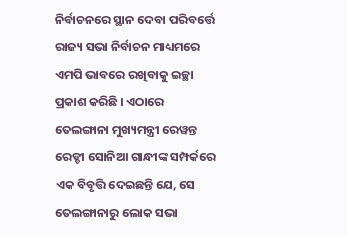ନିର୍ବାଚନରେ ସ୍ଥାନ ଦେବା ପରିବର୍ତ୍ତେ ରାଜ୍ୟ ସଭା ନିର୍ବାଚନ ମାଧ୍ୟମରେ ଏମପି ଭାବରେ ରଖିବାକୁ ଇଚ୍ଛା ପ୍ରକାଶ କରିଛି । ଏଠାରେ ତେଲଙ୍ଗାନା ମୁଖ୍ୟମନ୍ତ୍ରୀ ରେୱନ୍ତ ରେଡ୍ଡୀ ସୋନିଆ ଗାନ୍ଧୀଙ୍କ ସମ୍ପର୍କରେ ଏକ ବିବୃତ୍ତି ଦେଇଛନ୍ତି ଯେ, ସେ ତେଲଙ୍ଗାନାରୁ ଲୋକ ସଭା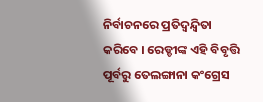ନିର୍ବାଚନରେ ପ୍ରତିଦ୍ୱନ୍ଦ୍ୱିତା କରିବେ । ରେଡ୍ଡୀଙ୍କ ଏହି ବିବୃତ୍ତି ପୂର୍ବରୁ ତେଲଙ୍ଗାନା କଂଗ୍ରେସ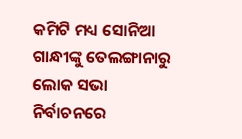କମିଟି ମଧ୍ୟ ସୋନିଆ ଗାନ୍ଧୀଙ୍କୁ ତେଲଙ୍ଗାନାରୁ ଲୋକ ସଭା ନିର୍ବାଚନରେ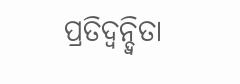ପ୍ରତିଦ୍ୱନ୍ଦ୍ୱିତା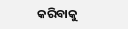କରିବାକୁ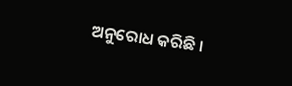ଅନୁରୋଧ କରିଛି ।